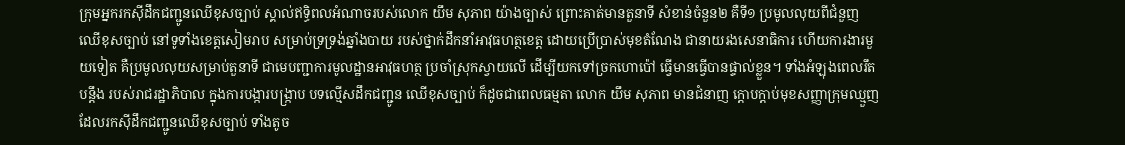ក្រុមអ្នករកស៊ីដឹកជញ្ជូនឈើខុសច្បាប់ ស្គាល់ឥទ្ធិពលអំណាចរបស់លោក យឹម សុភាព យ៉ាងច្បាស់ ព្រោះគាត់មានតួនាទី សំខាន់ចំនួន២ គឺទី១ ប្រមូលលុយពីជំនួញឈើខុសច្បាប់ នៅទូទាំងខេត្តសៀមរាប សម្រាប់ទ្រទ្រង់ឆ្នាំងបាយ របស់ថ្នាក់ដឹកនាំអាវុធហត្ថខេត្ត ដោយប្រើប្រាស់មុខតំណែង ជានាយរងសេនាធិការ ហើយការងារមួយទៀត គឺប្រមូលលុយសម្រាប់តួនាទី ជាមេបញ្ជាការមូលដ្ឋានអាវុធហត្ថ ប្រចាំស្រុកស្វាយលើ ដើម្បីយកទៅច្រកហោប៉ៅ ធ្វើមានធ្វើបានផ្ទាល់ខ្លួន។ ទាំងអំឡុងពេលរឹតបន្តឹង របស់រាជរដ្ឋាភិបាល ក្នុងការបង្ការបង្ក្រាប បទល្មើសដឹកជញ្ជូន ឈើខុសច្បាប់ ក៏ដូចជាពេលធម្មតា លោក យឹម សុភាព មានជំនាញ ក្តោបក្តាប់មុខសញ្ញាក្រុមឈ្មួញ ដែលរកស៊ីដឹកជញ្ជូនឈើខុសច្បាប់ ទាំងតូច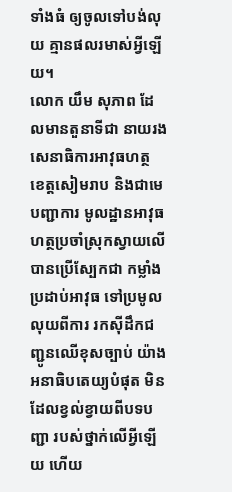ទាំងធំ ឲ្យចូលទៅបង់លុយ គ្មានផលរមាស់អ្វីឡើយ។
លោក យឹម សុភាព ដែលមានតួនាទីជា នាយរងសេនាធិការអាវុធហត្ថ ខេត្តសៀមរាប និងជាមេបញ្ជាការ មូលដ្ឋានអាវុធហត្ថប្រចាំស្រុកស្វាយលើ បានប្រើស្បែកជា កម្លាំងប្រដាប់អាវុធ ទៅប្រមូលលុយពីការ រកស៊ីដឹកជញ្ជូនឈើខុសច្បាប់ យ៉ាងអនាធិបតេយ្យបំផុត មិនដែលខ្វល់ខ្វាយពីបទបញ្ជា របស់ថ្នាក់លើអ្វីឡើយ ហើយ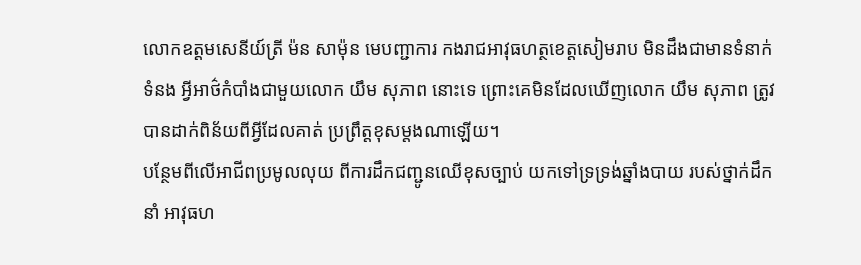លោកឧត្តមសេនីយ៍ត្រី ម៉ន សាម៉ុន មេបញ្ជាការ កងរាជអាវុធហត្ថខេត្តសៀមរាប មិនដឹងជាមានទំនាក់ទំនង អ្វីអាថ៌កំបាំងជាមួយលោក យឹម សុភាព នោះទេ ព្រោះគេមិនដែលឃើញលោក យឹម សុភាព ត្រូវបានដាក់ពិន័យពីអ្វីដែលគាត់ ប្រព្រឹត្តខុសម្តងណាឡើយ។
បន្ថែមពីលើអាជីពប្រមូលលុយ ពីការដឹកជញ្ជូនឈើខុសច្បាប់ យកទៅទ្រទ្រង់ឆ្នាំងបាយ របស់ថ្នាក់ដឹកនាំ អាវុធហ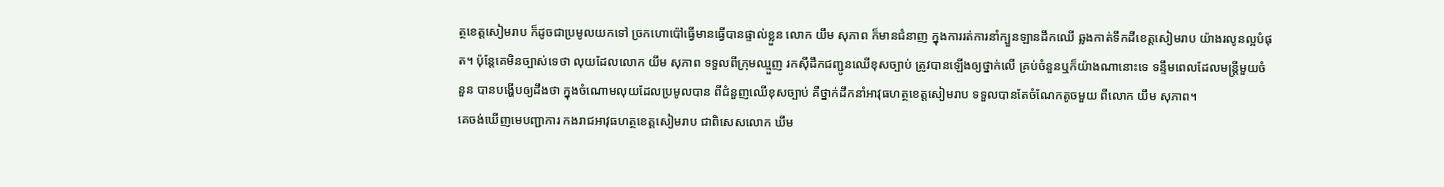ត្ថខេត្តសៀមរាប ក៏ដូចជាប្រមូលយកទៅ ច្រកហោប៉ៅធ្វើមានធ្វើបានផ្ទាល់ខ្លួន លោក យឹម សុភាព ក៏មានជំនាញ ក្នុងការរត់ការនាំក្បួនឡានដឹកឈើ ឆ្លងកាត់ទឹកដីខេត្តសៀមរាប យ៉ាងរលូនល្អបំផុត។ ប៉ុន្តែគេមិនច្បាស់ទេថា លុយដែលលោក យឹម សុភាព ទទួលពីក្រុមឈ្មួញ រកស៊ីដឹកជញ្ជូនឈើខុសច្បាប់ ត្រូវបានឡើងឲ្យថ្នាក់លើ គ្រប់ចំនួនឬក៏យ៉ាងណានោះទេ ទន្ទឹមពេលដែលមន្ត្រីមួយចំនួន បានបង្ហើបឲ្យដឹងថា ក្នុងចំណោមលុយដែលប្រមូលបាន ពីជំនួញឈើខុសច្បាប់ គឺថ្នាក់ដឹកនាំអាវុធហត្ថខេត្តសៀមរាប ទទួលបានតែចំណែកតូចមួយ ពីលោក យឹម សុភាព។
គេចង់ឃើញមេបញ្ជាការ កងរាជអាវុធហត្ថខេត្តសៀមរាប ជាពិសេសលោក ឃឹម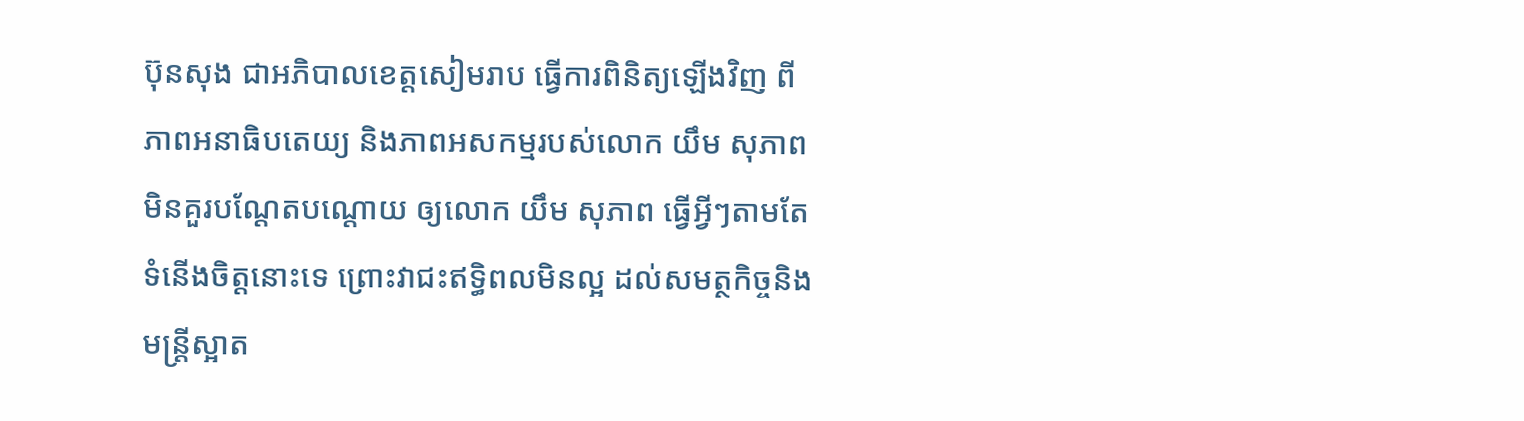ប៊ុនសុង ជាអភិបាលខេត្តសៀមរាប ធ្វើការពិនិត្យឡើងវិញ ពីភាពអនាធិបតេយ្យ និងភាពអសកម្មរបស់លោក យឹម សុភាព មិនគួរបណ្តែតបណ្តោយ ឲ្យលោក យឹម សុភាព ធ្វើអ្វីៗតាមតែទំនើងចិត្តនោះទេ ព្រោះវាជះឥទ្ធិពលមិនល្អ ដល់សមត្ថកិច្ចនិងមន្ត្រីស្អាត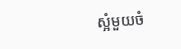ស្អំមួយចំ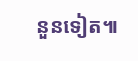នួនទៀត៕